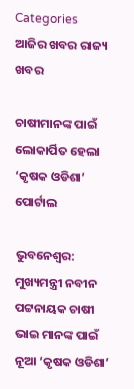Categories
ଆଜିର ଖବର ରାଜ୍ୟ ଖବର

ଚାଷୀମାନଙ୍କ ପାଇଁ ଲୋକାର୍ପିତ ହେଲା ‘କୃଷକ ଓଡିଶା’ ପୋର୍ଟାଲ

ଭୁବନେଶ୍ବର: ମୁଖ୍ୟମନ୍ତ୍ରୀ ନବୀନ ପଟ୍ଟନାୟକ ଚାଷୀ ଭାଇ ମାନଙ୍କ ପାଇଁ ନୂଆ ‘କୃଷକ ଓଡିଶା’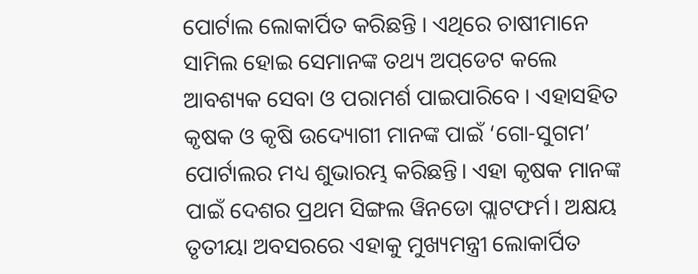ପୋର୍ଟାଲ ଲୋକାର୍ପିତ କରିଛନ୍ତି । ଏଥିରେ ଚାଷୀମାନେ ସାମିଲ ହୋଇ ସେମାନଙ୍କ ତଥ୍ୟ ଅପ୍‌ଡେଟ କଲେ ଆବଶ୍ୟକ ସେବା ଓ ପରାମର୍ଶ ପାଇପାରିବେ । ଏହାସହିତ କୃଷକ ଓ କୃଷି ଉଦ୍ୟୋଗୀ ମାନଙ୍କ ପାଇଁ ‘ଗୋ-ସୁଗମ’ ପୋର୍ଟାଲର ମଧ୍ୟ ଶୁଭାରମ୍ଭ କରିଛନ୍ତି। ଏହା କୃଷକ ମାନଙ୍କ ପାଇଁ ଦେଶର ପ୍ରଥମ ସିଙ୍ଗଲ ୱିନଡୋ ପ୍ଲାଟଫର୍ମ। ଅକ୍ଷୟ ତୃତୀୟା ଅବସରରେ ଏହାକୁ ମୁଖ୍ୟମନ୍ତ୍ରୀ ଲୋକାର୍ପିତ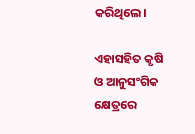କରିଥିଲେ।

ଏହାସହିତ କୃଷି ଓ ଆନୁସଂଗିକ କ୍ଷେତ୍ରରେ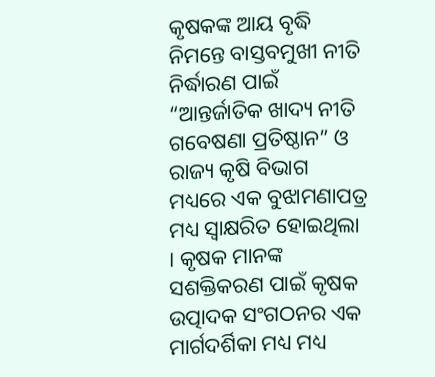କୃଷକଙ୍କ ଆୟ ବୃଦ୍ଧି ନିମନ୍ତେ ବାସ୍ତବମୁଖୀ ନୀତି ନିର୍ଦ୍ଧାରଣ ପାଇଁ “ଆନ୍ତର୍ଜାତିକ ଖାଦ୍ୟ ନୀତି ଗବେଷଣା ପ୍ରତିଷ୍ଠାନ” ଓ ରାଜ୍ୟ କୃଷି ବିଭାଗ ମଧ୍ୟରେ ଏକ ବୁଝାମଣାପତ୍ର ମଧ୍ୟ ସ୍ବାକ୍ଷରିତ ହୋଇଥିଲା । କୃଷକ ମାନଙ୍କ ସଶକ୍ତିକରଣ ପାଇଁ କୃଷକ ଉତ୍ପାଦକ ସଂଗଠନର ଏକ ମାର୍ଗଦର୍ଶିକା ମଧ୍ୟ ମଧ୍ୟ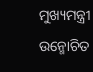ମୁଖ୍ୟମନ୍ତ୍ରୀ ଉନ୍ମୋଚିତ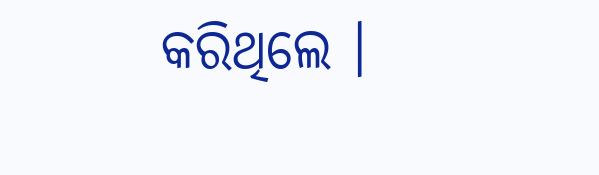କରିଥିଲେ ।